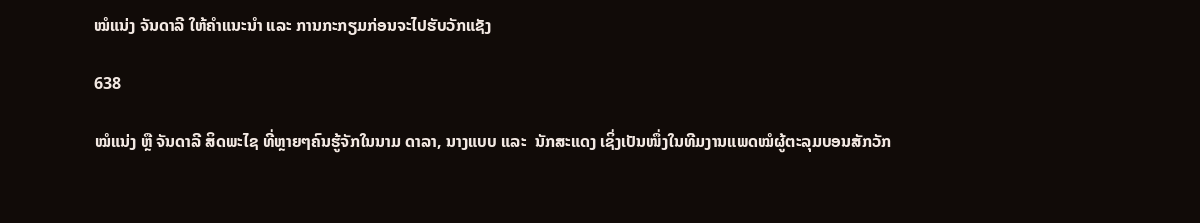ໝໍແນ່ງ ຈັນດາລີ ໃຫ້ຄຳແນະນຳ ແລະ ການກະກຽມກ່ອນຈະໄປຮັບວັກແຊັງ

638

ໝໍແນ່ງ ຫຼື ຈັນດາລີ ສິດພະໄຊ ທີ່ຫຼາຍໆຄົນຮູ້ຈັກໃນນາມ ດາລາ, ນາງແບບ ແລະ  ນັກສະແດງ ເຊິ່ງເປັນໜຶ່ງໃນທີມງານແພດໝໍຜູ້ຕະລຸມບອນສັກວັກ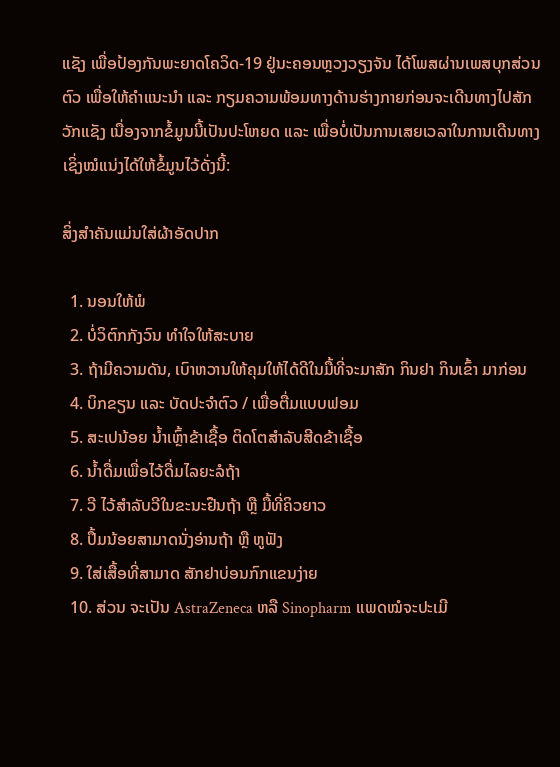ແຊັງ ເພື່ອປ້ອງກັນພະຍາດໂຄວິດ-19 ຢູ່ນະຄອນຫຼວງວຽງຈັນ ໄດ້ໂພສຜ່ານເພສບຸກສ່ວນຕົວ ເພື່ອໃຫ້ຄຳແນະນຳ ແລະ ກຽມຄວາມພ້ອມທາງດ້ານຮ່າງກາຍກ່ອນຈະເດີນທາງໄປສັກວັກແຊັງ ເນື່ອງຈາກຂໍ້ມູນນີ້ເປັນປະໂຫຍດ ແລະ ເພື່ອບໍ່ເປັນການເສຍເວລາໃນການເດີນທາງ ເຊິ່ງໝໍແນ່ງໄດ້ໃຫ້ຂໍ້ມູນໄວ້ດັ່ງນີ້:

ສິ່ງສຳຄັນແມ່ນໃສ່ຜ້າອັດປາກ

  1. ນອນໃຫ້ພໍ
  2. ບໍ່ວິຕົກກັງວົນ ທຳໃຈໃຫ້ສະບາຍ
  3. ຖ້າມີຄວາມດັນ, ເບົາຫວານໃຫ້ຄຸມໃຫ້ໄດ້ດີໃນມື້ທີ່ຈະມາສັກ ກິນຢາ ກິນເຂົ້າ ມາກ່ອນ
  4. ບິກຂຽນ ແລະ ບັດປະຈຳຕົວ / ເພື່ອຕື່ມແບບຟອມ
  5. ສະເປນ້ອຍ ນໍ້າເຫຼົ້າຂ້າເຊື້ອ ຕິດໂຕສຳລັບສີດຂ້າເຊື້ອ
  6. ນ້ຳດື່ມເພື່ອໄວ້ດື່ມໄລຍະລໍຖ້າ
  7. ວີ ໄວ້ສໍາລັບວີໃນຂະນະຢືນຖ້າ ຫຼື ມື້ທີ່ຄິວຍາວ
  8. ປຶ້ມນ້ອຍສາມາດນັ່ງອ່ານຖ້າ ຫຼື ຫູຟັງ
  9. ໃສ່ເສື້ອທີ່ສາມາດ ສັກຢາບ່ອນກົກແຂນງ່າຍ
  10. ສ່ວນ ຈະເປັນ AstraZeneca ຫລື Sinopharm ແພດໝໍຈະປະເມີ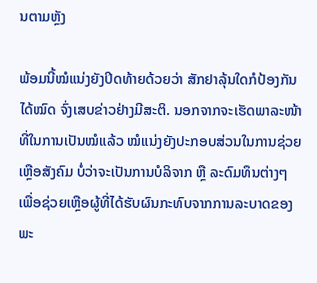ນຕາມຫຼັງ

ພ້ອມນີ້ໝໍແນ່ງຍັງປິດທ້າຍດ້ວຍວ່າ ສັກຢາລຸ້ນໃດກໍປ້ອງກັນໄດ້ໝົດ ຈົ່ງເສບຂ່າວຢ່າງມີສະຕິ. ນອກຈາກຈະເຮັດພາລະໜ້າທີ່ໃນການເປັນໝໍແລ້ວ ໝໍແນ່ງຍັງປະກອບສ່ວນໃນການຊ່ວຍເຫຼືອສັງຄົມ ບໍ່ວ່າຈະເປັນການບໍລິຈາກ ຫຼື ລະດົມທຶນຕ່າງໆ ເພື່ອຊ່ວຍເຫຼືອຜູ້ທີ່ໄດ້ຮັບຜົນກະທົບຈາກການລະບາດຂອງພະ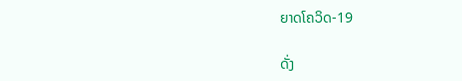ຍາດໂຄວິດ-19

ດັ່ງ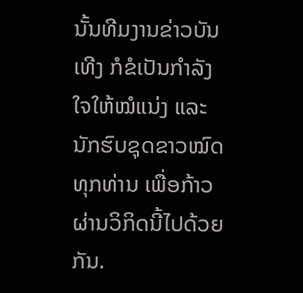ນັ້ນທີມງານຂ່າວບັນເທີງ ກໍຂໍເປັນກໍາລັງໃຈໃຫ້ໝໍແນ່ງ ແລະ ນັກຮົບຊຸດຂາວໝົດທຸກທ່ານ ເພື່ອກ້າວຜ່ານວິກິດນີ້ໄປດ້ວຍກັນ.